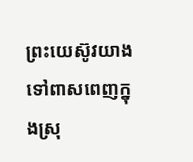ព្រះយេស៊ូវយាងទៅពាសពេញក្នុងស្រុ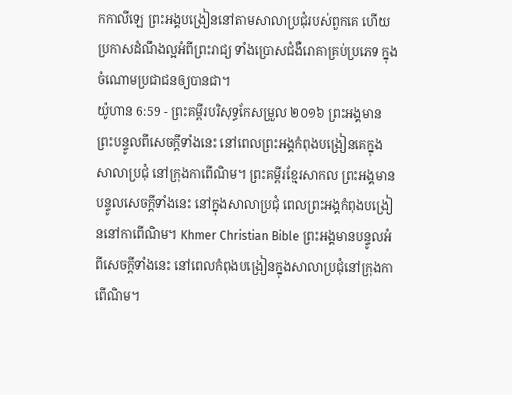កកាលីឡេ ព្រះអង្គបង្រៀននៅតាមសាលាប្រជុំរបស់ពួកគេ ហើយប្រកាសដំណឹងល្អអំពីព្រះរាជ្យ ទាំងប្រោសជំងឺរោគាគ្រប់ប្រភេទ ក្នុងចំណោមប្រជាជនឲ្យបានជា។
យ៉ូហាន 6:59 - ព្រះគម្ពីរបរិសុទ្ធកែសម្រួល ២០១៦ ព្រះអង្គមានព្រះបន្ទូលពីសេចក្តីទាំងនេះ នៅពេលព្រះអង្គកំពុងបង្រៀនគេក្នុងសាលាប្រជុំ នៅក្រុងកាពើណិម។ ព្រះគម្ពីរខ្មែរសាកល ព្រះអង្គមានបន្ទូលសេចក្ដីទាំងនេះ នៅក្នុងសាលាប្រជុំ ពេលព្រះអង្គកំពុងបង្រៀននៅកាពើណិម។ Khmer Christian Bible ព្រះអង្គមានបន្ទូលអំពីសេចក្ដីទាំងនេះ នៅពេលកំពុងបង្រៀនក្នុងសាលាប្រជុំនៅក្រុងកាពើណិម។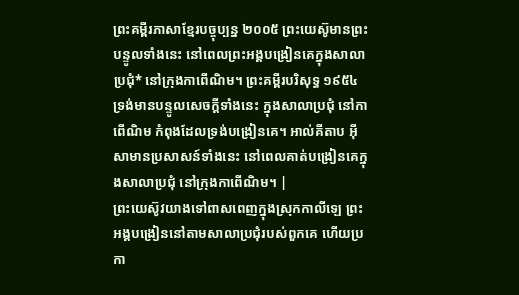ព្រះគម្ពីរភាសាខ្មែរបច្ចុប្បន្ន ២០០៥ ព្រះយេស៊ូមានព្រះបន្ទូលទាំងនេះ នៅពេលព្រះអង្គបង្រៀនគេក្នុងសាលាប្រជុំ* នៅក្រុងកាពើណិម។ ព្រះគម្ពីរបរិសុទ្ធ ១៩៥៤ ទ្រង់មានបន្ទូលសេចក្ដីទាំងនេះ ក្នុងសាលាប្រជុំ នៅកាពើណិម កំពុងដែលទ្រង់បង្រៀនគេ។ អាល់គីតាប អ៊ីសាមានប្រសាសន៍ទាំងនេះ នៅពេលគាត់បង្រៀនគេក្នុងសាលាប្រជុំ នៅក្រុងកាពើណិម។ |
ព្រះយេស៊ូវយាងទៅពាសពេញក្នុងស្រុកកាលីឡេ ព្រះអង្គបង្រៀននៅតាមសាលាប្រជុំរបស់ពួកគេ ហើយប្រកា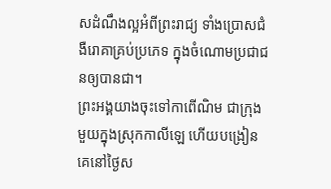សដំណឹងល្អអំពីព្រះរាជ្យ ទាំងប្រោសជំងឺរោគាគ្រប់ប្រភេទ ក្នុងចំណោមប្រជាជនឲ្យបានជា។
ព្រះអង្គយាងចុះទៅកាពើណិម ជាក្រុងមួយក្នុងស្រុកកាលីឡេ ហើយបង្រៀនគេនៅថ្ងៃស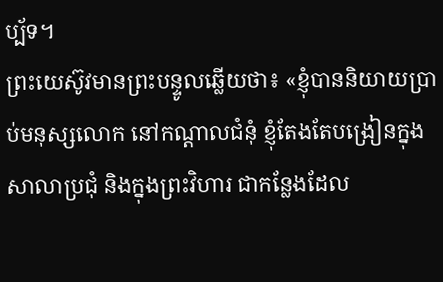ប្ប័ទ។
ព្រះយេស៊ូវមានព្រះបន្ទូលឆ្លើយថា៖ «ខ្ញុំបាននិយាយប្រាប់មនុស្សលោក នៅកណ្តាលជំនុំ ខ្ញុំតែងតែបង្រៀនក្នុងសាលាប្រជុំ និងក្នុងព្រះវិហារ ជាកន្លែងដែល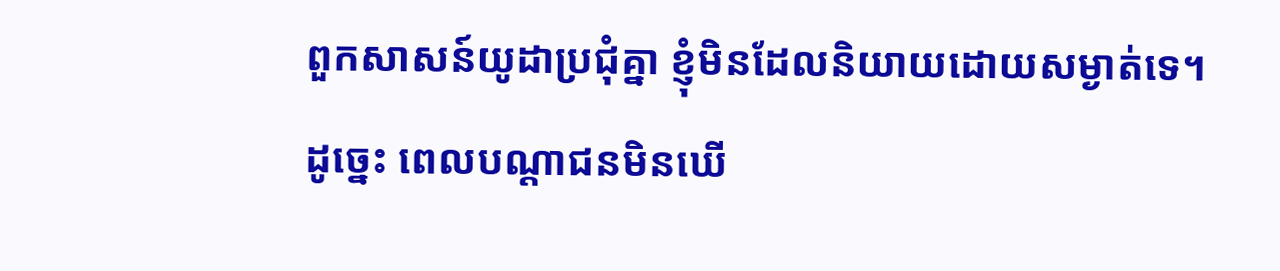ពួកសាសន៍យូដាប្រជុំគ្នា ខ្ញុំមិនដែលនិយាយដោយសម្ងាត់ទេ។
ដូច្នេះ ពេលបណ្តាជនមិនឃើ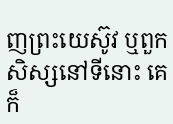ញព្រះយេស៊ូវ ឬពួកសិស្សនៅទីនោះ គេក៏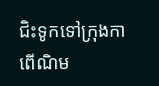ជិះទូកទៅក្រុងកាពើណិម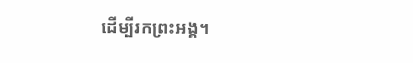ដើម្បីរកព្រះអង្គ។